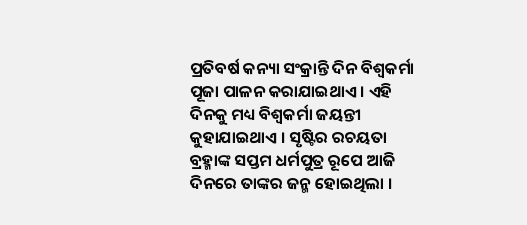ପ୍ରତିବର୍ଷ କନ୍ୟା ସଂକ୍ରାନ୍ତି ଦିନ ବିଶ୍ୱକର୍ମା ପୂଜା ପାଳନ କରାଯାଇଥାଏ । ଏହି ଦିନକୁ ମଧ୍ୟ ବିଶ୍ୱକର୍ମା ଜୟନ୍ତୀ କୁହାଯାଇଥାଏ । ସୃଷ୍ଟିର ରଚୟତା ବ୍ରହ୍ମାଙ୍କ ସପ୍ତମ ଧର୍ମପୁତ୍ର ରୂପେ ଆଜି ଦିନରେ ତାଙ୍କର ଜନ୍ମ ହୋଇଥିଲା ।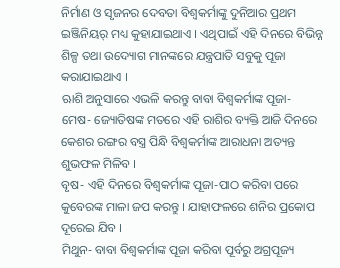ନିର୍ମାଣ ଓ ସୃଜନର ଦେବତା ବିଶ୍ୱକର୍ମାଙ୍କୁ ଦୁନିଆର ପ୍ରଥମ ଇଞ୍ଜିନିୟର୍ ମଧ୍ୟ କୁହାଯାଇଥାଏ । ଏଥିପାଇଁ ଏହି ଦିନରେ ବିଭିନ୍ନ ଶିଳ୍ପ ତଥା ଉଦ୍ୟୋଗ ମାନଙ୍କରେ ଯନ୍ତ୍ରପାତି ସବୁକୁ ପୂଜା କରାଯାଇଥାଏ ।
ଋାଶି ଅନୁସାରେ ଏଭଳି କରନ୍ତୁ ବାବା ବିଶ୍ୱକର୍ମାଙ୍କ ପୂଜା-
ମେଷ- ଜ୍ୟୋତିଷଙ୍କ ମତରେ ଏହି ରାଶିର ବ୍ୟକ୍ତି ଆଜି ଦିନରେ କେଶର ରଙ୍ଗର ବସ୍ତ୍ର ପିନ୍ଧି ବିଶ୍ୱକର୍ମାଙ୍କ ଆରାଧନା ଅତ୍ୟନ୍ତ ଶୁଭଫଳ ମିଳିବ ।
ବୃଷ- ଏହି ଦିନରେ ବିଶ୍ୱକର୍ମାଙ୍କ ପୂଜା-ପାଠ କରିବା ପରେ କୁବେରଙ୍କ ମାଳା ଜପ କରନ୍ତୁ । ଯାହାଫଳରେ ଶନିର ପ୍ରକୋପ ଦୂରେଇ ଯିବ ।
ମିଥୁନ- ବାବା ବିଶ୍ୱକର୍ମାଙ୍କ ପୂଜା କରିବା ପୂର୍ବରୁ ଅଗ୍ରପୂଜ୍ୟ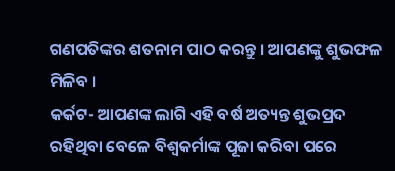ଗଣପତିଙ୍କର ଶତନାମ ପାଠ କରନ୍ତୁ । ଆପଣଙ୍କୁ ଶୁଭଫଳ ମିଳିବ ।
କର୍କଟ- ଆପଣଙ୍କ ଲାଗି ଏହି ବର୍ଷ ଅତ୍ୟନ୍ତ ଶୁଭପ୍ରଦ ରହିଥିବା ବେଳେ ବିଶ୍ୱକର୍ମାଙ୍କ ପୂଜା କରିବା ପରେ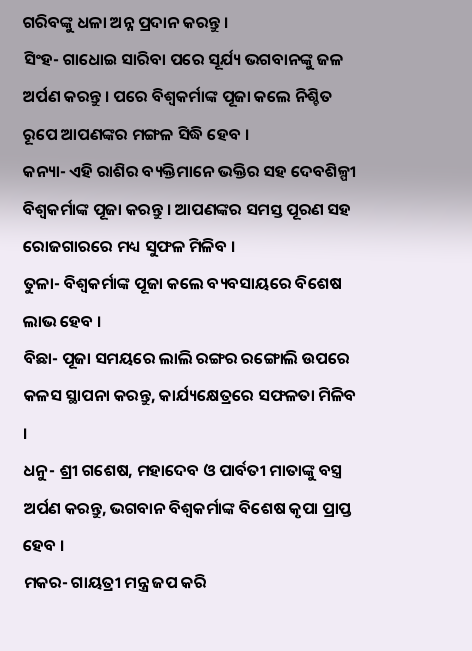ଗରିବଙ୍କୁ ଧଳା ଅନ୍ନ ପ୍ରଦାନ କରନ୍ତୁ ।
ସିଂହ- ଗାଧୋଇ ସାରିବା ପରେ ସୂର୍ଯ୍ୟ ଭଗବାନଙ୍କୁ ଜଳ ଅର୍ପଣ କରନ୍ତୁ । ପରେ ବିଶ୍ୱକର୍ମାଙ୍କ ପୂଜା କଲେ ନିଶ୍ଚିତ ରୂପେ ଆପଣଙ୍କର ମଙ୍ଗଳ ସିଦ୍ଧି ହେବ ।
କନ୍ୟା- ଏହି ରାଶିର ବ୍ୟକ୍ତିମାନେ ଭକ୍ତିର ସହ ଦେବଶିଳ୍ପୀ ବିଶ୍ୱକର୍ମାଙ୍କ ପୂଜା କରନ୍ତୁ । ଆପଣଙ୍କର ସମସ୍ତ ପୂରଣ ସହ ରୋଜଗାରରେ ମଧ୍ୟ ସୁଫଳ ମିଳିବ ।
ତୁଳା- ବିଶ୍ୱକର୍ମାଙ୍କ ପୂଜା କଲେ ବ୍ୟବସାୟରେ ବିଶେଷ ଲାଭ ହେବ ।
ବିଛା- ପୂଜା ସମୟରେ ଲାଲି ରଙ୍ଗର ରଙ୍ଗୋଲି ଉପରେ କଳସ ସ୍ଥାପନା କରନ୍ତୁ, କାର୍ଯ୍ୟକ୍ଷେତ୍ରରେ ସଫଳତା ମିଳିବ ।
ଧନୁ- ଶ୍ରୀ ଗଶେଷ, ମହାଦେବ ଓ ପାର୍ବତୀ ମାତାଙ୍କୁ ବସ୍ତ୍ର ଅର୍ପଣ କରନ୍ତୁ, ଭଗବାନ ବିଶ୍ୱକର୍ମାଙ୍କ ବିଶେଷ କୃପା ପ୍ରାପ୍ତ ହେବ ।
ମକର- ଗାୟତ୍ରୀ ମନ୍ତ୍ର ଜପ କରି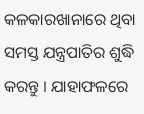କଳକାରଖାନାରେ ଥିବା ସମସ୍ତ ଯନ୍ତ୍ରପାତିର ଶୁଦ୍ଧି କରନ୍ତୁ । ଯାହାଫଳରେ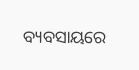ବ୍ୟବସାୟରେ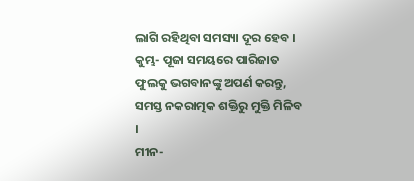ଲାଗି ରହିଥିବା ସମସ୍ୟା ଦୂର ହେବ ।
କୁମ୍ଭ- ପୂଜା ସମୟରେ ପାରିଜାତ ଫୁଲକୁ ଭଗବାନଙ୍କୁ ଅପର୍ଣ କରନ୍ତୁ, ସମସ୍ତ ନକରାତ୍ମକ ଶକ୍ତିରୁ ମୁକ୍ତି ମିଳିବ ।
ମୀନ-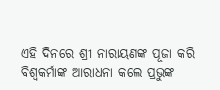ଏହି ଦିନରେ ଶ୍ରୀ ନାରାୟଣଙ୍କ ପୂଜା କରି ବିଶ୍ୱକର୍ମାଙ୍କ ଆରାଧନା କଲେ ପ୍ରଭୁଙ୍କ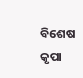ବିଶେଷ କୃପା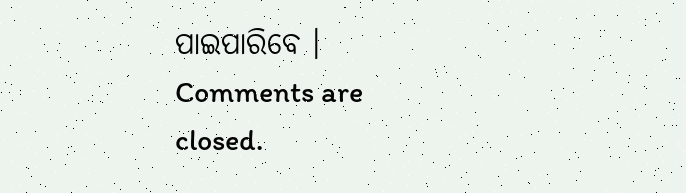ପାଇପାରିବେ ।
Comments are closed.